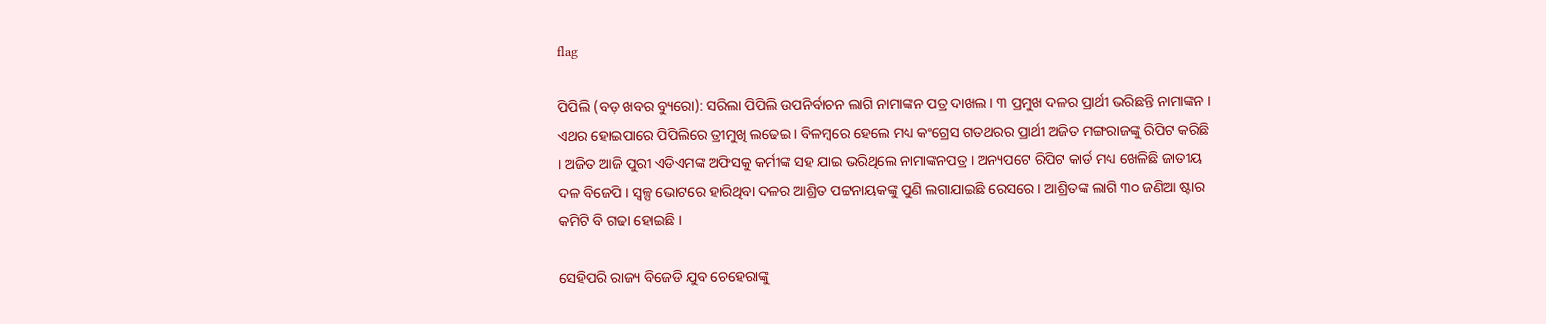flag

ପିପିଲି (ବଡ଼ ଖବର ବ୍ୟୁରୋ): ସରିଲା ପିପିଲି ଉପନିର୍ବାଚନ ଲାଗି ନାମାଙ୍କନ ପତ୍ର ଦାଖଲ । ୩ ପ୍ରମୁଖ ଦଳର ପ୍ରାର୍ଥୀ ଭରିଛନ୍ତି ନାମାଙ୍କନ । ଏଥର ହୋଇପାରେ ପିପିଲିରେ ତ୍ରୀମୁଖି ଲଢେଇ । ବିଳମ୍ବରେ ହେଲେ ମଧ୍ୟ କଂଗ୍ରେସ ଗତଥରର ପ୍ରାର୍ଥୀ ଅଜିତ ମଙ୍ଗରାଜଙ୍କୁ ରିପିଟ କରିଛି । ଅଜିତ ଆଜି ପୁରୀ ଏଡିଏମଙ୍କ ଅଫିସକୁ କର୍ମୀଙ୍କ ସହ ଯାଇ ଭରିଥିଲେ ନାମାଙ୍କନପତ୍ର । ଅନ୍ୟପଟେ ରିପିଟ କାର୍ଡ ମଧ୍ୟ ଖେଳିଛି ଜାତୀୟ ଦଳ ବିଜେପି । ସ୍ୱଳ୍ପ ଭୋଟରେ ହାରିଥିବା ଦଳର ଆଶ୍ରିତ ପଟ୍ଟନାୟକଙ୍କୁ ପୁଣି ଲଗାଯାଇଛି ରେସରେ । ଆଶ୍ରିତଙ୍କ ଲାଗି ୩୦ ଜଣିଆ ଷ୍ଟାର କମିଟି ବି ଗଢା ହୋଇଛି ।

ସେହିପରି ରାଜ୍ୟ ବିଜେଡି ଯୁବ ଚେହେରାଙ୍କୁ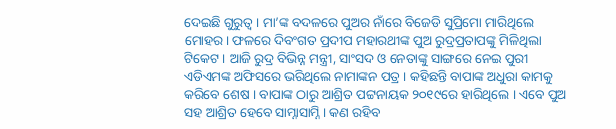ଦେଇଛି ଗୁରୁତ୍ୱ । ମା’ଙ୍କ ବଦଳରେ ପୁଅର ନାଁରେ ବିଜେଡି ସୁପ୍ରିମୋ ମାରିଥିଲେ ମୋହର। ଫଳରେ ଦିବଂଗତ ପ୍ରଦୀପ ମହାରଥୀଙ୍କ ପୁଅ ରୁଦ୍ରପ୍ରତାପଙ୍କୁ ମିଳିଥିଲା ଟିକେଟ । ଆଜି ରୁଦ୍ର ବିଭିନ୍ନ ମନ୍ତ୍ରୀ, ସାଂସଦ ଓ ନେତାଙ୍କୁ ସାଙ୍ଗରେ ନେଇ ପୁରୀ ଏଡିଏମଙ୍କ ଅଫିସରେ ଭରିଥିଲେ ନାମାଙ୍କନ ପତ୍ର । କହିଛନ୍ତି ବାପାଙ୍କ ଅଧୁରା କାମକୁ କରିବେ ଶେଷ । ବାପାଙ୍କ ଠାରୁ ଆଶ୍ରିତ ପଟ୍ଟନାୟକ ୨୦୧୯ରେ ହାରିଥିଲେ । ଏବେ ପୁଅ ସହ ଆଶ୍ରିତ ହେବେ ସାମ୍ନାସାମ୍ନି । କଣ ରହିବ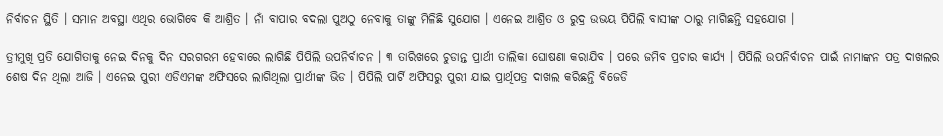ନିର୍ବାଚନ ସ୍ଥିତି । ସମାନ ଅବସ୍ଥା ଏଥିର ଭୋଗିବେ କି ଆଶ୍ରିତ । ନାଁ ବାପାର ବଦଲା ପୁଅଠୁ ନେବାକୁ ତାଙ୍କୁ ମିଳିଛି ସୁଯୋଗ । ଏନେଇ ଆଶ୍ରିତ ଓ ରୁଦ୍ର ଉଭୟ ପିପିଲି ବାସୀଙ୍କ ଠାରୁ ମାଗିଛନ୍ତି ସହଯୋଗ ।

ତ୍ରୀମୁଖି ପ୍ରତି ଯୋଗିତାକୁ ନେଇ ଦିନକୁ ଦିନ ସରଗରମ ହେବାରେ ଲାଗିଛି ପିପିଲି ଉପନିର୍ବାଚନ । ୩ ତାରିଖରେ ଚୁଡାନ୍ତ ପ୍ରାର୍ଥୀ ତାଲିକା ଘୋଷଣା କରାଯିବ । ପରେ ଜମିବ ପ୍ରଚାର କାର୍ଯ୍ୟ । ପିପିଲି ଉପନିର୍ବାଚନ ପାଇଁ ନାମାଙ୍କନ ପତ୍ର ଦାଖଲର ଶେଷ ଦିନ ଥିଲା ଆଜି । ଏନେଇ ପୁରୀ ଏଡିଏମଙ୍କ ଅଫିସରେ ଲାଗିଥିଲା ପ୍ରାର୍ଥୀଙ୍କ ଭିଡ । ପିପିଲି ପାର୍ଟି ଅଫିସରୁ ପୁରୀ ଯାଇ ପ୍ରାର୍ଥିପତ୍ର ଦାଖଲ କରିଛନ୍ତି ବିଜେଡି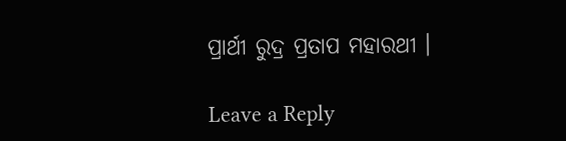ପ୍ରାର୍ଥୀ ରୁଦ୍ର ପ୍ରତାପ ମହାରଥୀ ।

Leave a Reply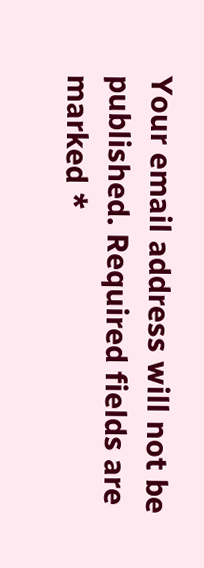Your email address will not be published. Required fields are marked *